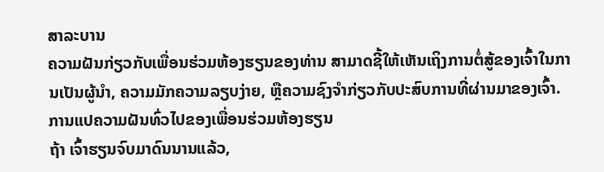ສາລະບານ
ຄວາມຝັນກ່ຽວກັບເພື່ອນຮ່ວມຫ້ອງຮຽນຂອງທ່ານ ສາມາດຊີ້ໃຫ້ເຫັນເຖິງການຕໍ່ສູ້ຂອງເຈົ້າໃນການເປັນຜູ້ນໍາ, ຄວາມມັກຄວາມລຽບງ່າຍ, ຫຼືຄວາມຊົງຈໍາກ່ຽວກັບປະສົບການທີ່ຜ່ານມາຂອງເຈົ້າ.
ການແປຄວາມຝັນທົ່ວໄປຂອງເພື່ອນຮ່ວມຫ້ອງຮຽນ
ຖ້າ ເຈົ້າຮຽນຈົບມາດົນນານແລ້ວ,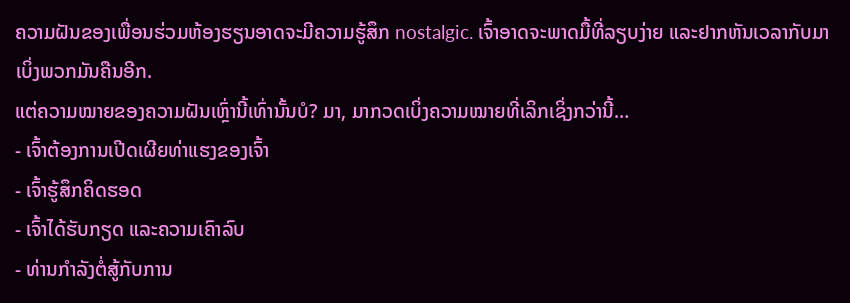ຄວາມຝັນຂອງເພື່ອນຮ່ວມຫ້ອງຮຽນອາດຈະມີຄວາມຮູ້ສຶກ nostalgic. ເຈົ້າອາດຈະພາດມື້ທີ່ລຽບງ່າຍ ແລະຢາກຫັນເວລາກັບມາເບິ່ງພວກມັນຄືນອີກ.
ແຕ່ຄວາມໝາຍຂອງຄວາມຝັນເຫຼົ່ານີ້ເທົ່ານັ້ນບໍ? ມາ, ມາກວດເບິ່ງຄວາມໝາຍທີ່ເລິກເຊິ່ງກວ່ານີ້…
- ເຈົ້າຕ້ອງການເປີດເຜີຍທ່າແຮງຂອງເຈົ້າ
- ເຈົ້າຮູ້ສຶກຄິດຮອດ
- ເຈົ້າໄດ້ຮັບກຽດ ແລະຄວາມເຄົາລົບ
- ທ່ານກຳລັງຕໍ່ສູ້ກັບການ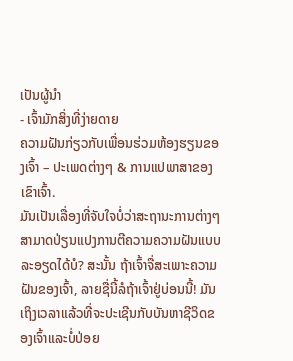ເປັນຜູ້ນໍາ
- ເຈົ້າມັກສິ່ງທີ່ງ່າຍດາຍ
ຄວາມຝັນກ່ຽວກັບເພື່ອນຮ່ວມຫ້ອງຮຽນຂອງເຈົ້າ – ປະເພດຕ່າງໆ & ການແປພາສາຂອງເຂົາເຈົ້າ.
ມັນເປັນເລື່ອງທີ່ຈັບໃຈບໍ່ວ່າສະຖານະການຕ່າງໆສາມາດປ່ຽນແປງການຕີຄວາມຄວາມຝັນແບບລະອຽດໄດ້ບໍ? ສະນັ້ນ ຖ້າເຈົ້າຈື່ສະເພາະຄວາມຝັນຂອງເຈົ້າ, ລາຍຊື່ນີ້ລໍຖ້າເຈົ້າຢູ່ບ່ອນນີ້! ມັນເຖິງເວລາແລ້ວທີ່ຈະປະເຊີນກັບບັນຫາຊີວິດຂອງເຈົ້າແລະບໍ່ປ່ອຍ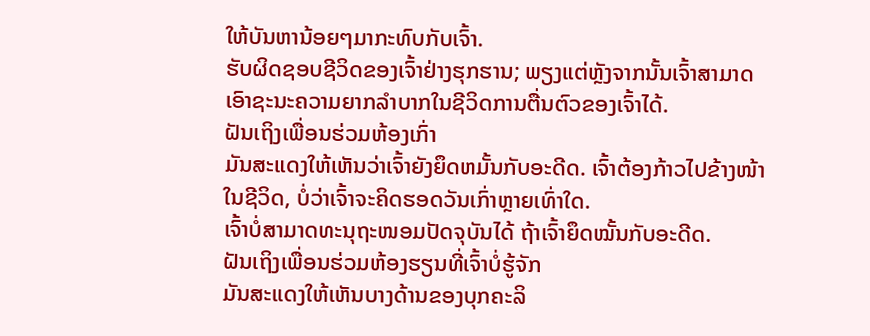ໃຫ້ບັນຫານ້ອຍໆມາກະທົບກັບເຈົ້າ.
ຮັບຜິດຊອບຊີວິດຂອງເຈົ້າຢ່າງຮຸກຮານ; ພຽງແຕ່ຫຼັງຈາກນັ້ນເຈົ້າສາມາດເອົາຊະນະຄວາມຍາກລໍາບາກໃນຊີວິດການຕື່ນຕົວຂອງເຈົ້າໄດ້.
ຝັນເຖິງເພື່ອນຮ່ວມຫ້ອງເກົ່າ
ມັນສະແດງໃຫ້ເຫັນວ່າເຈົ້າຍັງຍຶດຫມັ້ນກັບອະດີດ. ເຈົ້າຕ້ອງກ້າວໄປຂ້າງໜ້າໃນຊີວິດ, ບໍ່ວ່າເຈົ້າຈະຄິດຮອດວັນເກົ່າຫຼາຍເທົ່າໃດ.
ເຈົ້າບໍ່ສາມາດທະນຸຖະໜອມປັດຈຸບັນໄດ້ ຖ້າເຈົ້າຍຶດໝັ້ນກັບອະດີດ.
ຝັນເຖິງເພື່ອນຮ່ວມຫ້ອງຮຽນທີ່ເຈົ້າບໍ່ຮູ້ຈັກ
ມັນສະແດງໃຫ້ເຫັນບາງດ້ານຂອງບຸກຄະລິ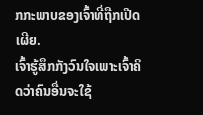ກກະພາບຂອງເຈົ້າທີ່ຖືກເປີດເຜີຍ.
ເຈົ້າຮູ້ສຶກກັງວົນໃຈເພາະເຈົ້າຄິດວ່າຄົນອື່ນຈະໃຊ້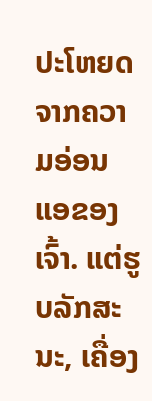ປະໂຫຍດຈາກຄວາມອ່ອນແອຂອງເຈົ້າ. ແຕ່ຮູບລັກສະນະ, ເຄື່ອງ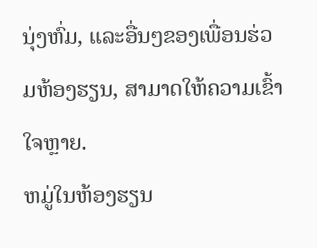ນຸ່ງຫົ່ມ, ແລະອື່ນໆຂອງເພື່ອນຮ່ວມຫ້ອງຮຽນ, ສາມາດໃຫ້ຄວາມເຂົ້າໃຈຫຼາຍ.
ຫມູ່ໃນຫ້ອງຮຽນ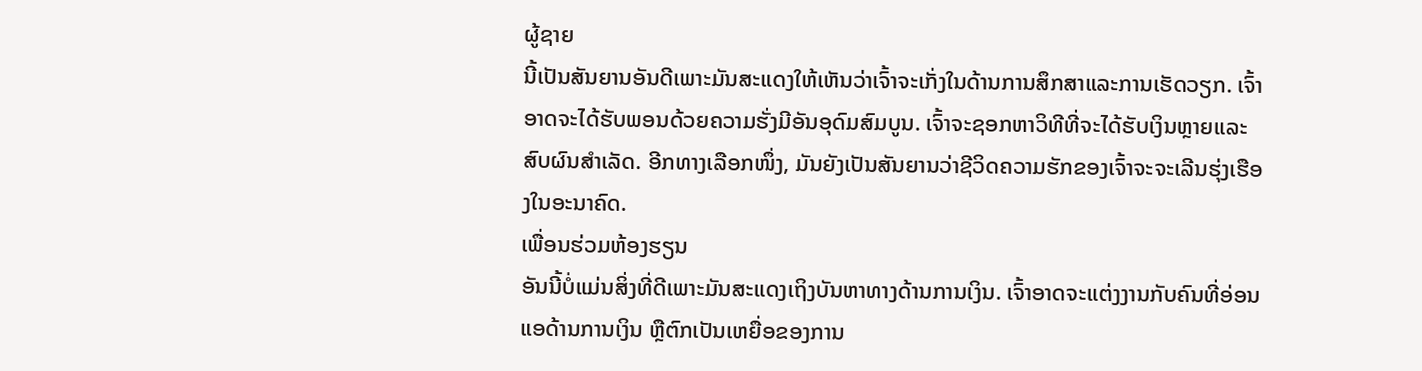ຜູ້ຊາຍ
ນີ້ເປັນສັນຍານອັນດີເພາະມັນສະແດງໃຫ້ເຫັນວ່າເຈົ້າຈະເກັ່ງໃນດ້ານການສຶກສາແລະການເຮັດວຽກ. ເຈົ້າອາດຈະໄດ້ຮັບພອນດ້ວຍຄວາມຮັ່ງມີອັນອຸດົມສົມບູນ. ເຈົ້າຈະຊອກຫາວິທີທີ່ຈະໄດ້ຮັບເງິນຫຼາຍແລະສົບຜົນສໍາເລັດ. ອີກທາງເລືອກໜຶ່ງ, ມັນຍັງເປັນສັນຍານວ່າຊີວິດຄວາມຮັກຂອງເຈົ້າຈະຈະເລີນຮຸ່ງເຮືອງໃນອະນາຄົດ.
ເພື່ອນຮ່ວມຫ້ອງຮຽນ
ອັນນີ້ບໍ່ແມ່ນສິ່ງທີ່ດີເພາະມັນສະແດງເຖິງບັນຫາທາງດ້ານການເງິນ. ເຈົ້າອາດຈະແຕ່ງງານກັບຄົນທີ່ອ່ອນແອດ້ານການເງິນ ຫຼືຕົກເປັນເຫຍື່ອຂອງການ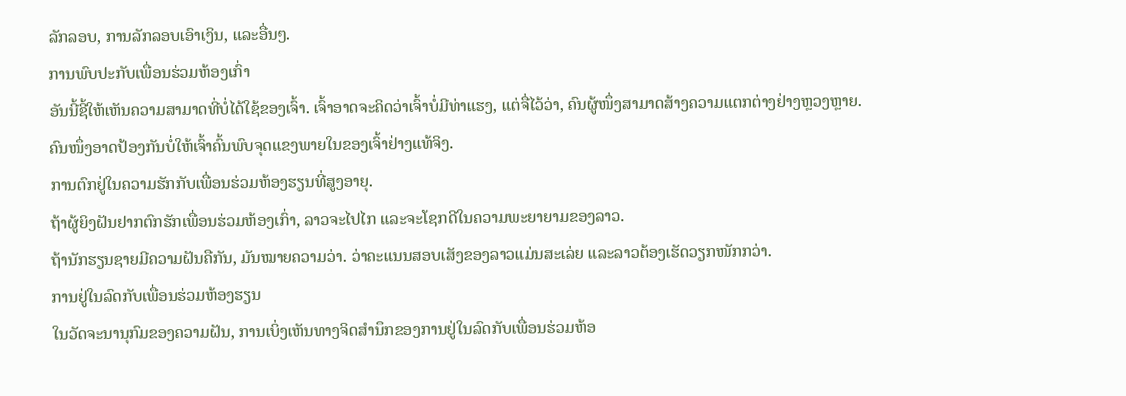ລັກລອບ, ການລັກລອບເອົາເງິນ, ແລະອື່ນໆ.
ການພົບປະກັບເພື່ອນຮ່ວມຫ້ອງເກົ່າ
ອັນນີ້ຊີ້ໃຫ້ເຫັນຄວາມສາມາດທີ່ບໍ່ໄດ້ໃຊ້ຂອງເຈົ້າ. ເຈົ້າອາດຈະຄິດວ່າເຈົ້າບໍ່ມີທ່າແຮງ, ແຕ່ຈື່ໄວ້ວ່າ, ຄົນຜູ້ໜຶ່ງສາມາດສ້າງຄວາມແຕກຕ່າງຢ່າງຫຼວງຫຼາຍ.
ຄົນໜຶ່ງອາດປ້ອງກັນບໍ່ໃຫ້ເຈົ້າຄົ້ນພົບຈຸດແຂງພາຍໃນຂອງເຈົ້າຢ່າງແທ້ຈິງ.
ການຕົກຢູ່ໃນຄວາມຮັກກັບເພື່ອນຮ່ວມຫ້ອງຮຽນທີ່ສູງອາຍຸ.
ຖ້າຜູ້ຍິງຝັນຢາກຕົກຮັກເພື່ອນຮ່ວມຫ້ອງເກົ່າ, ລາວຈະໄປໄກ ແລະຈະໂຊກດີໃນຄວາມພະຍາຍາມຂອງລາວ.
ຖ້ານັກຮຽນຊາຍມີຄວາມຝັນຄືກັນ, ມັນໝາຍຄວາມວ່າ. ວ່າຄະແນນສອບເສັງຂອງລາວແມ່ນສະເລ່ຍ ແລະລາວຕ້ອງເຮັດວຽກໜັກກວ່າ.
ການຢູ່ໃນລົດກັບເພື່ອນຮ່ວມຫ້ອງຮຽນ
ໃນວັດຈະນານຸກົມຂອງຄວາມຝັນ, ການເບິ່ງເຫັນທາງຈິດສໍານຶກຂອງການຢູ່ໃນລົດກັບເພື່ອນຮ່ວມຫ້ອ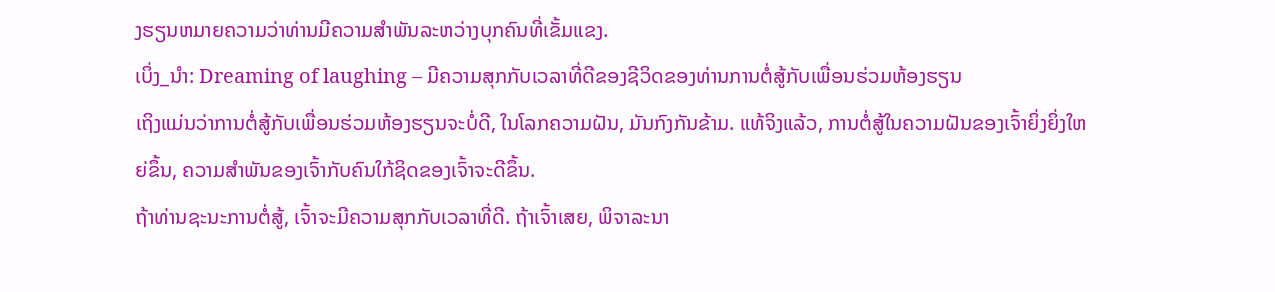ງຮຽນຫມາຍຄວາມວ່າທ່ານມີຄວາມສໍາພັນລະຫວ່າງບຸກຄົນທີ່ເຂັ້ມແຂງ.
ເບິ່ງ_ນຳ: Dreaming of laughing – ມີຄວາມສຸກກັບເວລາທີ່ດີຂອງຊີວິດຂອງທ່ານການຕໍ່ສູ້ກັບເພື່ອນຮ່ວມຫ້ອງຮຽນ
ເຖິງແມ່ນວ່າການຕໍ່ສູ້ກັບເພື່ອນຮ່ວມຫ້ອງຮຽນຈະບໍ່ດີ, ໃນໂລກຄວາມຝັນ, ມັນກົງກັນຂ້າມ. ແທ້ຈິງແລ້ວ, ການຕໍ່ສູ້ໃນຄວາມຝັນຂອງເຈົ້າຍິ່ງຍິ່ງໃຫຍ່ຂຶ້ນ, ຄວາມສໍາພັນຂອງເຈົ້າກັບຄົນໃກ້ຊິດຂອງເຈົ້າຈະດີຂຶ້ນ.
ຖ້າທ່ານຊະນະການຕໍ່ສູ້, ເຈົ້າຈະມີຄວາມສຸກກັບເວລາທີ່ດີ. ຖ້າເຈົ້າເສຍ, ພິຈາລະນາ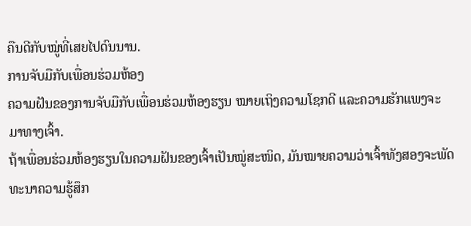ຄືນດີກັບໝູ່ທີ່ເສຍໄປດົນນານ.
ການຈັບມືກັບເພື່ອນຮ່ວມຫ້ອງ
ຄວາມຝັນຂອງການຈັບມືກັບເພື່ອນຮ່ວມຫ້ອງຮຽນ ໝາຍເຖິງຄວາມໂຊກດີ ແລະຄວາມຮັກແພງຈະມາທາງເຈົ້າ.
ຖ້າເພື່ອນຮ່ວມຫ້ອງຮຽນໃນຄວາມຝັນຂອງເຈົ້າເປັນໝູ່ສະໜິດ, ມັນໝາຍຄວາມວ່າເຈົ້າທັງສອງຈະພັດທະນາຄວາມຮູ້ສຶກ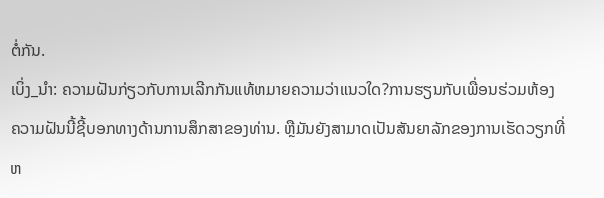ຕໍ່ກັນ.
ເບິ່ງ_ນຳ: ຄວາມຝັນກ່ຽວກັບການເລີກກັນແທ້ຫມາຍຄວາມວ່າແນວໃດ?ການຮຽນກັບເພື່ອນຮ່ວມຫ້ອງ
ຄວາມຝັນນີ້ຊີ້ບອກທາງດ້ານການສຶກສາຂອງທ່ານ. ຫຼືມັນຍັງສາມາດເປັນສັນຍາລັກຂອງການເຮັດວຽກທີ່ຫ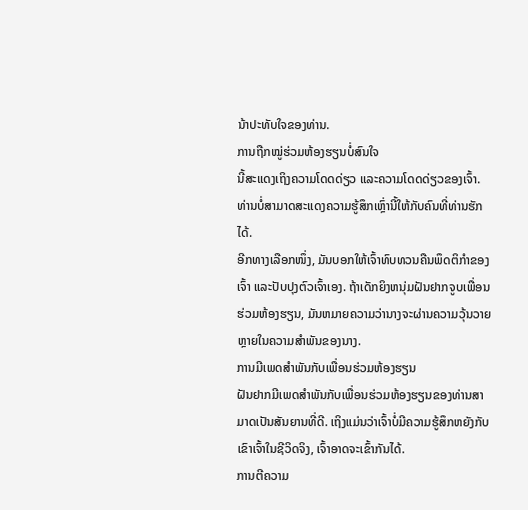ນ້າປະທັບໃຈຂອງທ່ານ.
ການຖືກໝູ່ຮ່ວມຫ້ອງຮຽນບໍ່ສົນໃຈ
ນີ້ສະແດງເຖິງຄວາມໂດດດ່ຽວ ແລະຄວາມໂດດດ່ຽວຂອງເຈົ້າ. ທ່ານບໍ່ສາມາດສະແດງຄວາມຮູ້ສຶກເຫຼົ່ານີ້ໃຫ້ກັບຄົນທີ່ທ່ານຮັກໄດ້.
ອີກທາງເລືອກໜຶ່ງ, ມັນບອກໃຫ້ເຈົ້າທົບທວນຄືນພຶດຕິກຳຂອງເຈົ້າ ແລະປັບປຸງຕົວເຈົ້າເອງ. ຖ້າເດັກຍິງຫນຸ່ມຝັນຢາກຈູບເພື່ອນຮ່ວມຫ້ອງຮຽນ, ມັນຫມາຍຄວາມວ່ານາງຈະຜ່ານຄວາມວຸ້ນວາຍຫຼາຍໃນຄວາມສໍາພັນຂອງນາງ.
ການມີເພດສໍາພັນກັບເພື່ອນຮ່ວມຫ້ອງຮຽນ
ຝັນຢາກມີເພດສໍາພັນກັບເພື່ອນຮ່ວມຫ້ອງຮຽນຂອງທ່ານສາມາດເປັນສັນຍານທີ່ດີ. ເຖິງແມ່ນວ່າເຈົ້າບໍ່ມີຄວາມຮູ້ສຶກຫຍັງກັບເຂົາເຈົ້າໃນຊີວິດຈິງ, ເຈົ້າອາດຈະເຂົ້າກັນໄດ້.
ການຕີຄວາມ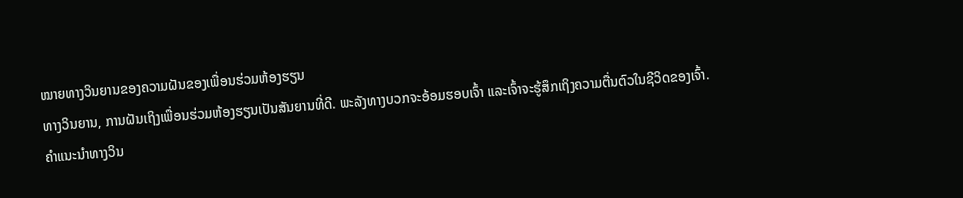ໝາຍທາງວິນຍານຂອງຄວາມຝັນຂອງເພື່ອນຮ່ວມຫ້ອງຮຽນ
ທາງວິນຍານ, ການຝັນເຖິງເພື່ອນຮ່ວມຫ້ອງຮຽນເປັນສັນຍານທີ່ດີ. ພະລັງທາງບວກຈະອ້ອມຮອບເຈົ້າ ແລະເຈົ້າຈະຮູ້ສຶກເຖິງຄວາມຕື່ນຕົວໃນຊີວິດຂອງເຈົ້າ.
ຄຳແນະນຳທາງວິນ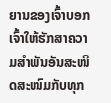ຍານຂອງເຈົ້າບອກເຈົ້າໃຫ້ຮັກສາຄວາມສຳພັນອັນສະໜິດສະໜົມກັບທຸກ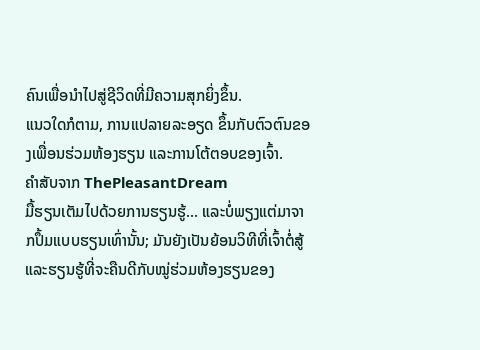ຄົນເພື່ອນຳໄປສູ່ຊີວິດທີ່ມີຄວາມສຸກຍິ່ງຂຶ້ນ.
ແນວໃດກໍຕາມ, ການແປລາຍລະອຽດ ຂຶ້ນກັບຕົວຕົນຂອງເພື່ອນຮ່ວມຫ້ອງຮຽນ ແລະການໂຕ້ຕອບຂອງເຈົ້າ.
ຄຳສັບຈາກ ThePleasantDream
ມື້ຮຽນເຕັມໄປດ້ວຍການຮຽນຮູ້... ແລະບໍ່ພຽງແຕ່ມາຈາກປຶ້ມແບບຮຽນເທົ່ານັ້ນ; ມັນຍັງເປັນຍ້ອນວິທີທີ່ເຈົ້າຕໍ່ສູ້ ແລະຮຽນຮູ້ທີ່ຈະຄືນດີກັບໝູ່ຮ່ວມຫ້ອງຮຽນຂອງ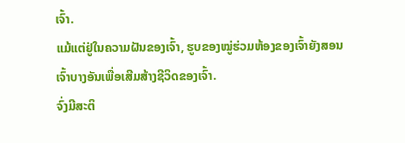ເຈົ້າ.
ແມ້ແຕ່ຢູ່ໃນຄວາມຝັນຂອງເຈົ້າ, ຮູບຂອງໝູ່ຮ່ວມຫ້ອງຂອງເຈົ້າຍັງສອນເຈົ້າບາງອັນເພື່ອເສີມສ້າງຊີວິດຂອງເຈົ້າ.
ຈົ່ງມີສະຕິ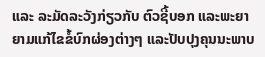ແລະ ລະມັດລະວັງກ່ຽວກັບ ຕົວຊີ້ບອກ ແລະພະຍາຍາມແກ້ໄຂຂໍ້ບົກຜ່ອງຕ່າງໆ ແລະປັບປຸງຄຸນນະພາບ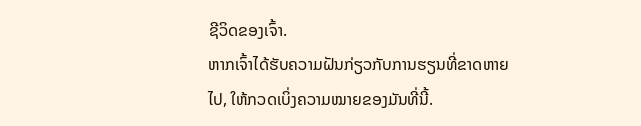ຊີວິດຂອງເຈົ້າ.
ຫາກເຈົ້າໄດ້ຮັບຄວາມຝັນກ່ຽວກັບການຮຽນທີ່ຂາດຫາຍໄປ, ໃຫ້ກວດເບິ່ງຄວາມໝາຍຂອງມັນທີ່ນີ້.